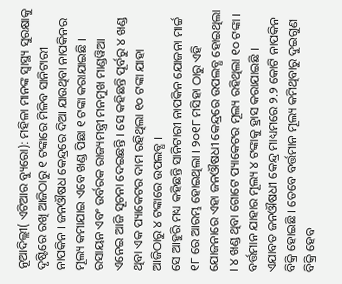ନୂଆଦିଲ୍ଲୀ( ଏଟିଆର ବ୍ୟୁରୋ): ମହିଳା ମାନଙ୍କ ସ୍ୱାସ୍ଥ୍ୟ ସୁରକ୍ଷାକୁ ଦୃଷ୍ଟିରେ ରଖି ଆଜିଠାରୁ ୧ ଟଙ୍କାରେ ମିଳିବ ସାନିଟାରୀ ନାପକିନ । ଜନଔଷଧ କେନ୍ଦ୍ରରେ ଦିଆ ଯାଉଥିବା ନାପକିନର ମୂଲ୍ୟ କମାଯାଇ ଏବେ ଖଣ୍ଡ ପିଛା ୧ ଟଙ୍କା କରାଯାଇଛି । ରସାୟନ ଏବଂ ଉର୍ବରକ ରାଜ୍ୟମନ୍ତ୍ରୀ ମନମୁଖ ମାଣ୍ଡୱିଆ ଏନେଇ ଆଜି ସୂଚନା ଦେଇଛନ୍ତି । ସେ କହିଛନ୍ତି ପୂର୍ବରୁ ୪ ଖଣ୍ଡ ଥିବା ଏକ ପ୍ୟାକେଟର ଦାମ ରହିଥିଲା ୧୦ ଟଙ୍କା ଯାହା ଆଜିଠାରୁ ୪ ଟଙ୍କାରେ ଉପଲବ୍ଧ ।
ସେ ଆହୁରି ମଧ୍ୟ କହିଛନ୍ତି ସାନିଟାରୀ ନାପକିନ ଯୋଜନା ମାର୍ଚ୍ଚ ୧୮ ରେ ଆରମ୍ଭ ହୋଇଥିଲା । ୨୦୧୮ ମସିହା ଠାରୁ ଏହି ଯୋଜନାରେ ଏହା ଜନଔଷଧୀ କେନ୍ଦ୍ରରେ ଉପଲବ୍ଧ ହୋଇଥିଲା । ୪ ଖଣ୍ଡ ଥିବା ଗୋଟେ ପ୍ୟାକେଟର ମୂଲ୍ୟ ରହିଥିଲା ୧୦ ଟଙ୍କା । ବର୍ତ୍ତମାନ ଯାହାର ମୂଲ୍ୟ ୪ ଟଙ୍କାକୁ ହ୍ରାସ କରାଯାଇଛି । ଏଯାବତ ଜନଔଷଧୀ କେନ୍ଦ୍ର ମାଧ୍ୟମରେ ୨.୨ କୋଟି ନାପକିନ ବିକ୍ରି ହୋଇଛି । ତେବେ ବର୍ତ୍ତମାନ ମୂଲ୍ୟ କମିଥିବାରୁ ଦୁଇଗୁଣ ବିକ୍ରି ହେବ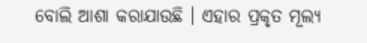ବୋଲି ଆଶା କରାଯାଉଛି । ଏହାର ପ୍ରକୃତ ମୂଲ୍ୟ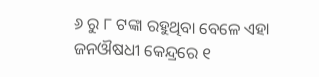୬ ରୁ ୮ ଟଙ୍କା ରହୁଥିବା ବେଳେ ଏହା ଜନଔଷଧୀ କେନ୍ଦ୍ରରେ ୧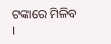ଟଙ୍କାରେ ମିଳିବ ।